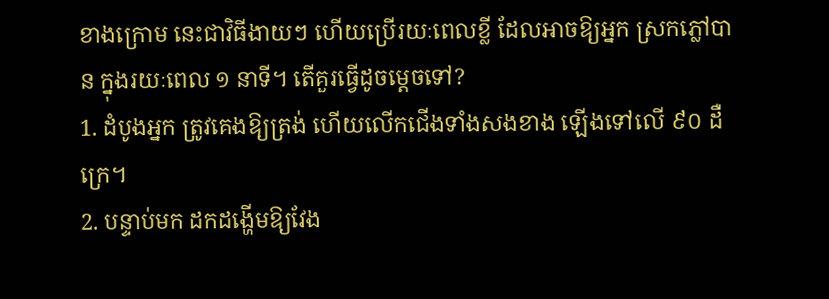ខាងក្រោម នេះជាវិធីងាយៗ ហើយប្រើរយៈពេលខ្លី ដែលអាចឱ្យអ្នក ស្រកភ្លៅបាន ក្នុងរយៈពេល ១ នាទី។ តើគួរធ្វើដូចម្តេចទៅ?
1. ដំបូងអ្នក ត្រូវគេងឱ្យត្រង់ ហើយលើកជើងទាំងសងខាង ឡើងទៅលើ ៩០ ដឺក្រេ។
2. បន្ទាប់មក ដកដង្ហើមឱ្យវែង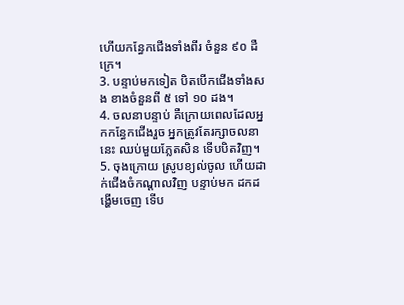ហើយកន្ធែកជើងទាំងពីរ ចំនួន ៩០ ដឺក្រេ។
3. បន្ទាប់មកទៀត បិតបើកជើងទាំងសង ខាងចំនួនពី ៥ ទៅ ១០ ដង។
4. ចលនាបន្ទាប់ គឺក្រោយពេលដែលអ្នកកន្ធែកជើងរួច អ្នកត្រូវតែរក្សាចលនានេះ ឈប់មួយភ្លែតសិន ទើបបិតវិញ។
5. ចុងក្រោយ ស្រូបខ្យល់ចូល ហើយដាក់ជើងចំកណ្តាលវិញ បន្ទាប់មក ដកដង្ហើមចេញ ទើប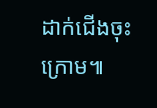ដាក់ជើងចុះក្រោម៕